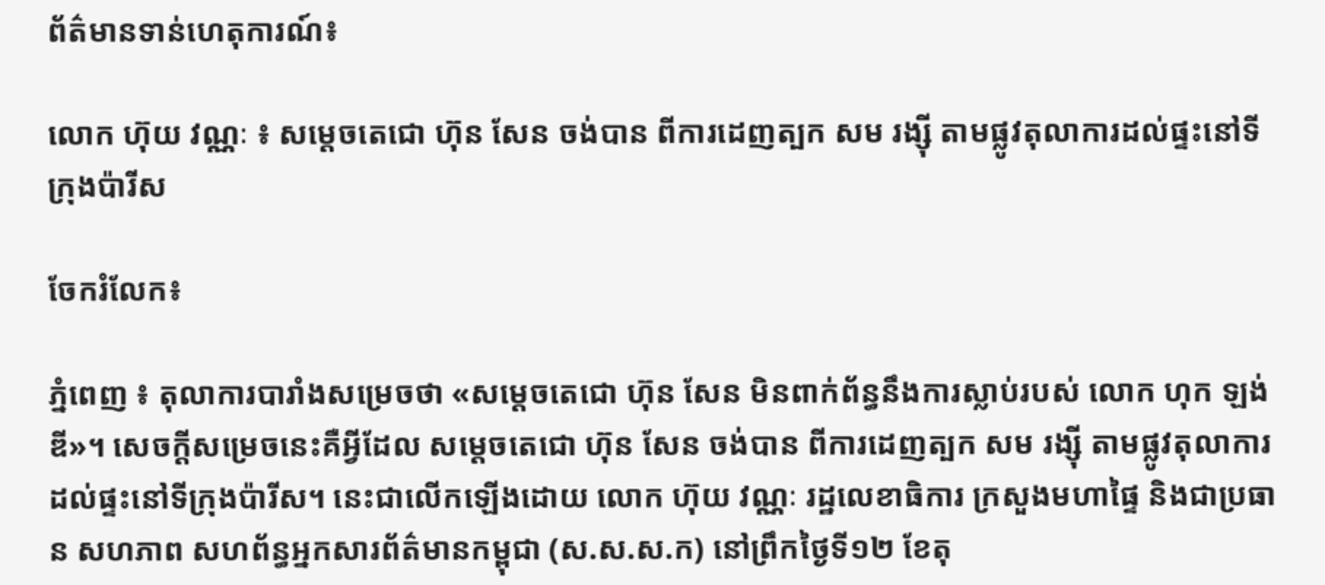ព័ត៌មានទាន់ហេតុការណ៍៖

លោក ហ៊ុយ វណ្ណៈ ៖ សម្តេចតេជោ ហ៊ុន សែន ចង់បាន ពីការដេញត្បក សម រង្ស៊ី តាមផ្លូវតុលាការដល់ផ្ទះនៅទីក្រុងប៉ារីស

ចែករំលែក៖

ភ្នំពេញ ៖ តុលាការបារាំងសម្រេចថា «សម្តេចតេជោ ហ៊ុន សែន មិនពាក់ព័ន្ធនឹងការស្លាប់របស់ លោក ហុក ឡង់ឌី»។ សេចក្តីសម្រេចនេះគឺអ្វីដែល សម្តេចតេជោ ហ៊ុន សែន ចង់បាន ពីការដេញត្បក សម រង្ស៊ី តាមផ្លូវតុលាការដល់ផ្ទះនៅទីក្រុងប៉ារីស។ នេះជាលើកឡើងដោយ លោក ហ៊ុយ វណ្ណៈ រដ្ឋលេខាធិការ ក្រសួងមហាផ្ទៃ និងជាប្រធាន សហភាព សហព័ន្ធអ្នកសារព័ត៌មានកម្ពុជា (ស.ស.ស.ក) នៅព្រឹកថ្ងៃទី១២ ខែតុ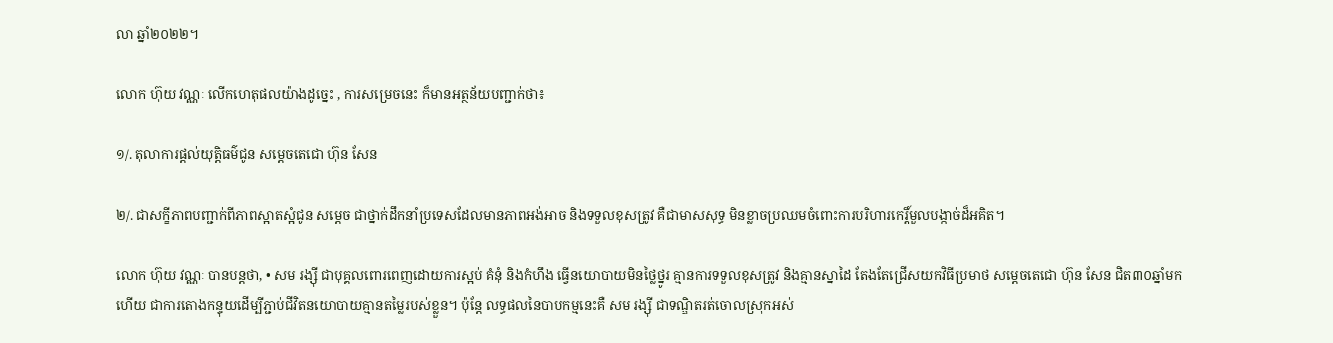លា ឆ្នាំ២០២២។

លោក ហ៊ុយ វណ្ណៈ លើកហេតុផលយ៉ាងដូច្នេះ , ការសម្រេចនេះ ក៏មានអត្ថន័យបញ្ជាក់ថា៖

១/. តុលាការផ្តល់យុត្តិធម៌ជូន សម្តេចតេជោ ហ៊ុន សែន

២/. ជាសក្ខីភាពបញ្ជាក់ពីភាពស្អាតស្អំជូន សម្តេច ជាថ្នាក់ដឹកនាំប្រទេសដែលមានភាពអង់អាច និងទទួលខុសត្រូវ គឺជាមាសសុទ្ធ មិនខ្លាចប្រឈមចំពោះការបរិហារកេរ្តិ៍មួលបង្កាច់ដ៏អគិត។

លោក ហ៊ុយ វណ្ណៈ បានបន្តថា, • សម រង្ស៊ី ជាបុគ្គលពោរពេញដោយការស្អប់ គំនុំ និងកំហឹង ធ្វើនយោបាយមិនថ្លៃថ្នូរ គ្មានការទទួលខុសត្រូវ និងគ្មានស្នាដៃ តែងតែជ្រើសយកវិធីប្រមាថ សម្តេចតេជោ ហ៊ុន សែន ជិត៣០ឆ្នាំមកហើយ ជាការតោងកន្ទុយដើម្បីភ្ជាប់ជីវិតនយោបាយគ្មានតម្លៃរបស់ខ្លួន។ ប៉ុន្តែ លទ្ធផលនៃបាបកម្មនេះគឺ សម រង្ស៊ី ជាទណ្ឌិតរត់ចោលស្រុកអស់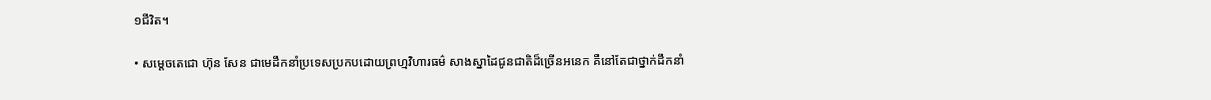១ជីវិត។

• សម្តេចតេជោ ហ៊ុន សែន ជាមេដឹកនាំប្រទេសប្រកបដោយព្រហ្មវិហារធម៌ សាងស្នាដៃជូនជាតិដ៏ច្រើនអនេក គឺនៅតែជាថ្នាក់ដឹកនាំ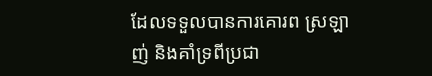ដែលទទួលបានការគោរព ស្រឡាញ់ និងគាំទ្រពីប្រជា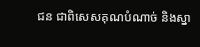ជន ជាពិសេសគុណបំណាច់ និងស្នា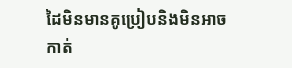ដៃមិនមានគូប្រៀបនិងមិនអាចកាត់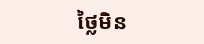ថ្លៃមិន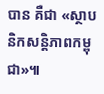បាន គឺជា «ស្ថាបនិកសន្តិភាពកម្ពុជា»៕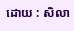ដោយ : សិលា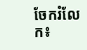ចែករំលែក៖